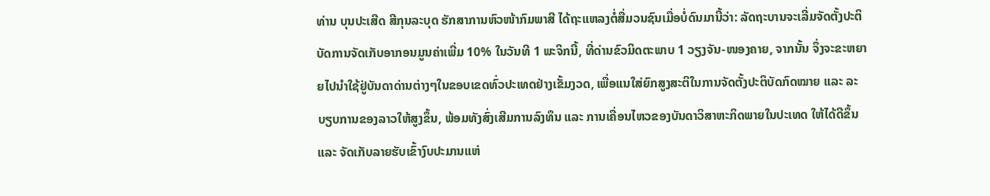ທ່ານ ບຸນປະເສີດ ສີກຸນລະບຸດ ຮັກສາການຫົວໜ້າກົມພາສີ ໄດ້ຖະແຫລງຕໍ່ສື່ມວນຊົນເມື່ອບໍ່ດົນມານີ້ວ່າ: ລັດຖະບານຈະເລີ່ມຈັດຕັ້ງປະຕິບັດການຈັດເກັບອາກອນມູນຄ່າເພີ່ມ 10% ໃນວັນທີ 1 ພະຈິກນີ້, ທີ່ດ່ານຂົວມິດຕະພາບ 1 ວຽງຈັນ-ໜອງຄາຍ, ຈາກນັ້ນ ຈຶ່ງຈະຂະຫຍາຍໄປນຳໃຊ້ຢູ່ບັນດາດ່ານຕ່າງໆໃນຂອບເຂດທົ່ວປະເທດຢ່າງເຂັ້ມງວດ, ເພື່ອແນໃສ່ຍົກສູງສະຕິໃນການຈັດຕັ້ງປະຕິບັດກົດໝາຍ ແລະ ລະບຽບການຂອງລາວໃຫ້ສູງຂຶ້ນ, ພ້ອມທັງສົ່ງເສີມການລົງທຶນ ແລະ ການເຄື່ອນໄຫວຂອງບັນດາວິສາຫະກິດພາຍໃນປະເທດ ໃຫ້ໄດ້ດີຂຶ້ນ ແລະ ຈັດເກັບລາຍຮັບເຂົ້າງົບປະມານແຫ່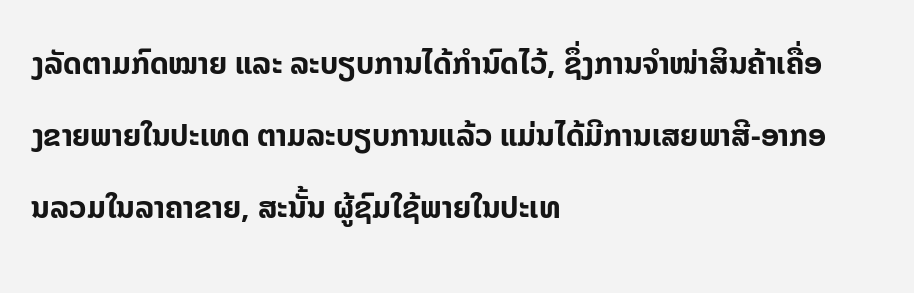ງລັດຕາມກົດໝາຍ ແລະ ລະບຽບການໄດ້ກຳນົດໄວ້, ຊຶ່ງການຈຳໜ່າສິນຄ້າເຄື່ອງຂາຍພາຍໃນປະເທດ ຕາມລະບຽບການແລ້ວ ແມ່ນໄດ້ມີການເສຍພາສີ-ອາກອນລວມໃນລາຄາຂາຍ, ສະນັ້ນ ຜູ້ຊົມໃຊ້ພາຍໃນປະເທ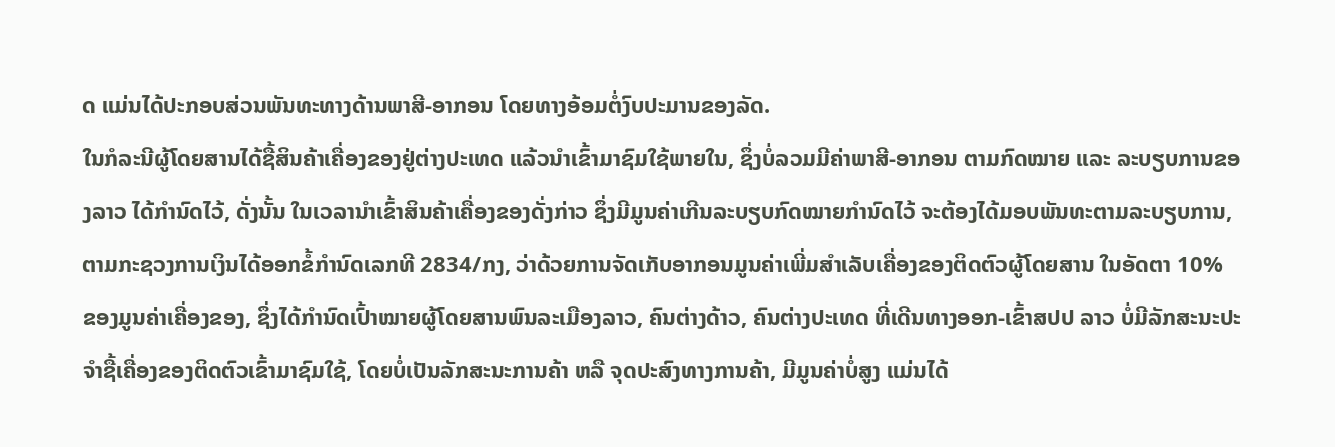ດ ແມ່ນໄດ້ປະກອບສ່ວນພັນທະທາງດ້ານພາສີ-ອາກອນ ໂດຍທາງອ້ອມຕໍ່ງົບປະມານຂອງລັດ.
ໃນກໍລະນີຜູ້ໂດຍສານໄດ້ຊື້ສິນຄ້າເຄື່ອງຂອງຢູ່ຕ່າງປະເທດ ແລ້ວນຳເຂົ້າມາຊົມໃຊ້ພາຍໃນ, ຊຶ່ງບໍ່ລວມມີຄ່າພາສີ-ອາກອນ ຕາມກົດໝາຍ ແລະ ລະບຽບການຂອງລາວ ໄດ້ກຳນົດໄວ້, ດັ່ງນັ້ນ ໃນເວລານຳເຂົ້າສິນຄ້າເຄື່ອງຂອງດັ່ງກ່າວ ຊຶ່ງມີມູນຄ່າເກີນລະບຽບກົດໝາຍກຳນົດໄວ້ ຈະຕ້ອງໄດ້ມອບພັນທະຕາມລະບຽບການ, ຕາມກະຊວງການເງິນໄດ້ອອກຂໍ້ກຳນົດເລກທີ 2834/ກງ, ວ່າດ້ວຍການຈັດເກັບອາກອນມູນຄ່າເພີ່ມສຳເລັບເຄື່ອງຂອງຕິດຕົວຜູ້ໂດຍສານ ໃນອັດຕາ 10% ຂອງມູນຄ່າເຄື່ອງຂອງ, ຊຶ່ງໄດ້ກຳນົດເປົ້າໝາຍຜູ້ໂດຍສານພົນລະເມືອງລາວ, ຄົນຕ່າງດ້າວ, ຄົນຕ່າງປະເທດ ທີ່ເດີນທາງອອກ-ເຂົ້າສປປ ລາວ ບໍ່ມີລັກສະນະປະຈຳຊື້ເຄື່ອງຂອງຕິດຕົວເຂົ້າມາຊົມໃຊ້, ໂດຍບໍ່ເປັນລັກສະນະການຄ້າ ຫລື ຈຸດປະສົງທາງການຄ້າ, ມີມູນຄ່າບໍ່ສູງ ແມ່ນໄດ້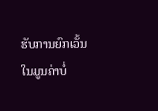ຮັບການຍົກເວັ້ນ ໃນມູນຄ່າບໍ່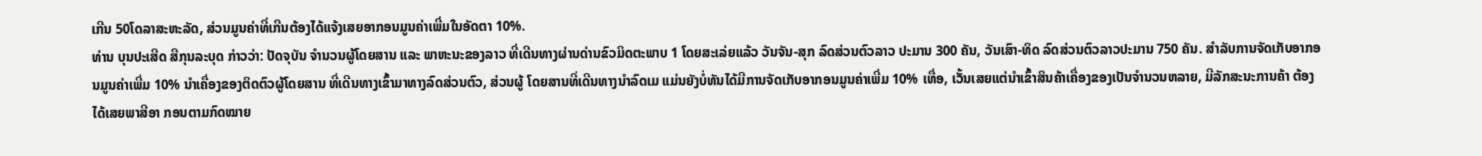ເກີນ 50ໂດລາສະຫະລັດ, ສ່ວນມູນຄ່າທີ່ເກີນຕ້ອງໄດ້ແຈ້ງເສຍອາກອນມູນຄ່າເພີ່ມໃນອັດຕາ 10%.
ທ່ານ ບຸນປະເສີດ ສີກຸນລະບຸດ ກ່າວວ່າ: ປັດຈຸບັນ ຈຳນວນຜູ້ໂດຍສານ ແລະ ພາຫະນະຂອງລາວ ທີ່ເດີນທາງຜ່ານດ່ານຂົວມິດຕະພາບ 1 ໂດຍສະເລ່ຍແລ້ວ ວັນຈັນ-ສຸກ ລົດສ່ວນຕົວລາວ ປະມານ 300 ຄັນ, ວັນເສົາ-ທິດ ລົດສ່ວນຕົວລາວປະມານ 750 ຄັນ. ສຳລັບການຈັດເກັບອາກອນມູນຄ່າເພີ່ມ 10% ນຳເຄື່ອງຂອງຕິດຕົວຜູ້ໂດຍສານ ທີ່ເດີນທາງເຂົ້າມາທາງລົດສ່ວນຕົວ, ສ່ວນຜູ້ ໂດຍສານທີ່ເດີນທາງນຳລົດເມ ແມ່ນຍັງບໍ່ທັນໄດ້ມີການຈັດເກັບອາກອນມູນຄ່າເພີ່ມ 10% ເທື່ອ, ເວັ້ນເສຍແຕ່ນຳເຂົ້າສິນຄ້າເຄື່ອງຂອງເປັນຈຳນວນຫລາຍ, ມີລັກສະນະການຄ້າ ຕ້ອງໄດ້ເສຍພາສີອາ ກອນຕາມກົດໝາຍ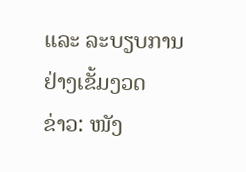ແລະ ລະບຽບການຢ່າງເຂັ້ມງວດ
ຂ່າວ: ໜັງ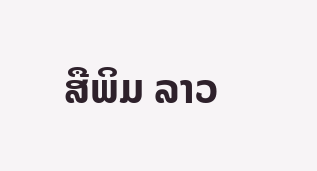ສືພິມ ລາວ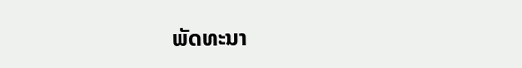ພັດທະນາ